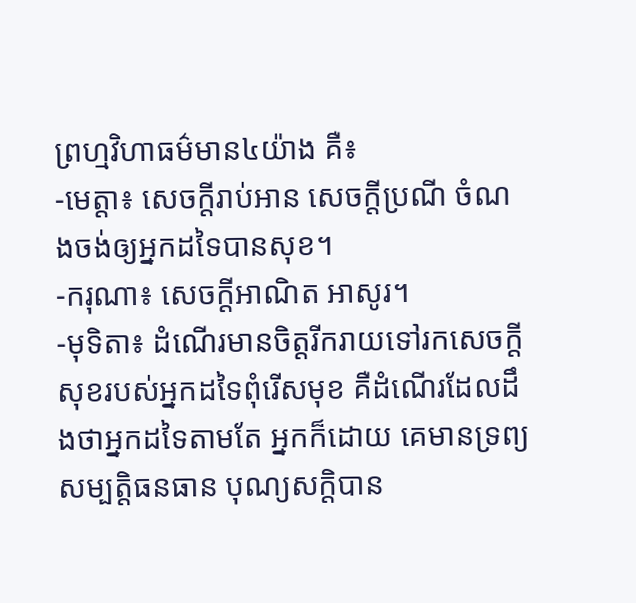ព្រហ្មវិហាធម៌មាន៤យ៉ាង គឺ៖
-មេត្តា៖ សេចក្តីរាប់អាន សេចក្តីប្រណី ចំណងចង់ឲ្យអ្នកដទៃបានសុខ។
-ករុណា៖ សេចក្តីអាណិត អាសូរ។
-មុទិតា៖ ដំណើរមានចិត្តរីករាយទៅរកសេចក្តីសុខរបស់អ្នកដទៃពុំរើសមុខ គឺដំណើរដែលដឹងថាអ្នកដទៃតាមតែ អ្នកក៏ដោយ គេមានទ្រព្យសម្បតិ្តធនធាន បុណ្យសក្តិបាន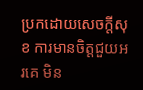ប្រកដោយសេចក្តីសុខ ការមានចិត្តជួយអរគេ មិន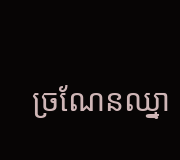ច្រណែនឈ្នា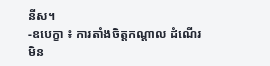នីស។
-ឧបេក្ខា ៖ ការតាំងចិត្តកណ្តាល ដំណើរមិន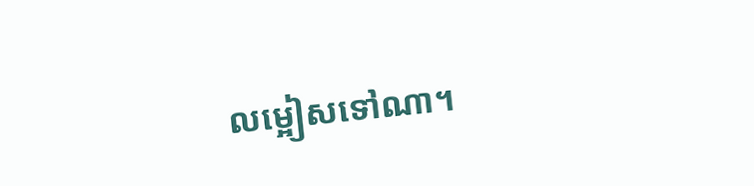លម្អៀសទៅណា។